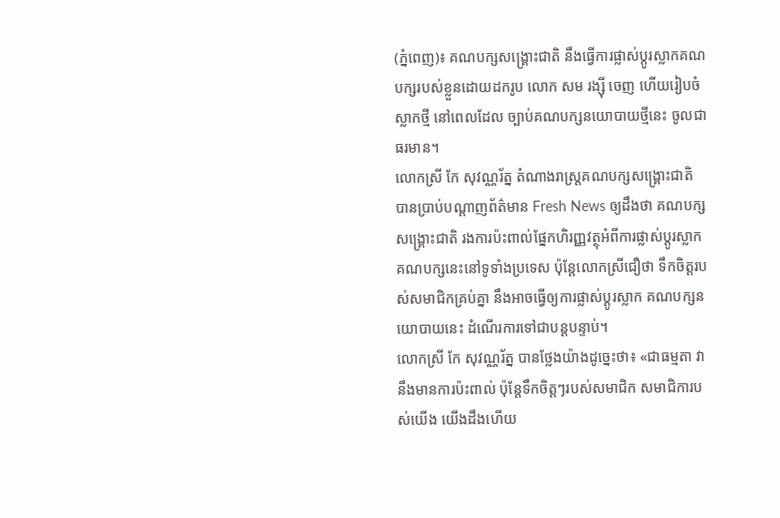(ភ្នំពេញ)៖ គណបក្សសង្រ្គោះជាតិ នឹងធ្វើការផ្លាស់ប្តូរស្លាកគណបក្សរបស់ខ្លួនដោយដករូប លោក សម រង្ស៊ី ចេញ ហើយរៀបចំស្លាកថ្មី នៅពេលដែល ច្បាប់គណបក្សនយោបាយថ្មីនេះ ចូលជាធរមាន។
លោកស្រី កែ សុវណ្ណរ័ត្ន តំណាងរាស្រ្តគណបក្សសង្រ្គោះជាតិ បានប្រាប់បណ្តាញព័ត៌មាន Fresh News ឲ្យដឹងថា គណបក្សសង្រ្គោះជាតិ រងការប៉ះពាល់ផ្នែកហិរញ្ញវត្ថុអំពីការផ្លាស់ប្តូរស្លាកគណបក្សនេះនៅទូទាំងប្រទេស ប៉ុន្តែលោកស្រីជឿថា ទឹកចិត្តរបស់សមាជិកគ្រប់គ្នា នឹងអាចធ្វើឲ្យការផ្លាស់ប្តូរស្លាក គណបក្សនយោបាយនេះ ដំណើរការទៅជាបន្តបន្ទាប់។
លោកស្រី កែ សុវណ្ណរ័ត្ន បានថ្លែងយ៉ាងដូច្នេះថា៖ «ជាធម្មតា វានឹងមានការប៉ះពាល់ ប៉ុន្តែទឹកចិត្តៗរបស់សមាជិក សមាជិការបស់យើង យើងដឹងហើយ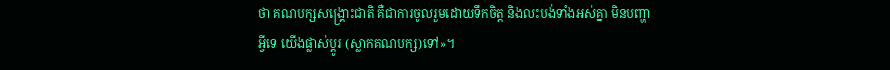ថា គណបក្សសង្រ្គោះជាតិ គឺជាការចូលរួមដោយទឹកចិត្ត និងលះបង់ទាំងអស់គ្នា មិនបញ្ហាអ្វីទេ យើងផ្លាស់ប្តូរ (ស្លាកគណបក្ស)ទៅ»។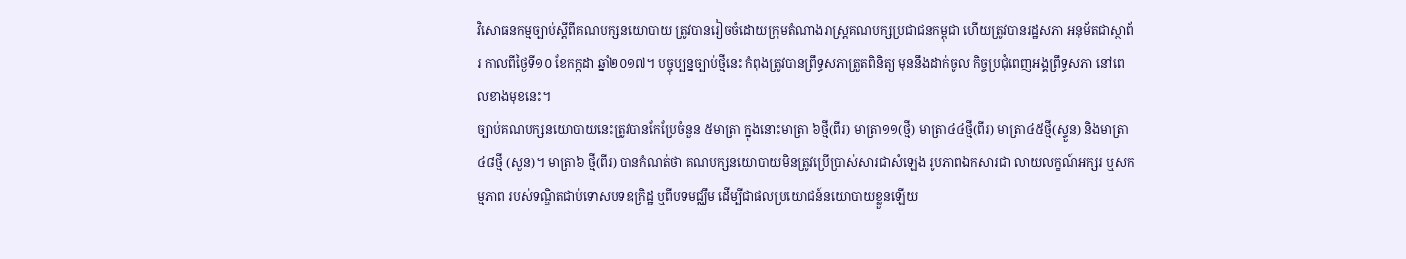វិសោធនកម្មច្បាប់ស្តីពីគណបក្សនយោបាយ ត្រូវបានរៀចចំដោយក្រុមតំណាងរាស្រ្តគណបក្សប្រជាជនកម្ពុជា ហើយត្រូវបានរដ្ឋសភា អនុម័តជាស្ថាព័រ កាលពីថ្ងៃទី១០ ខែកក្កដា ឆ្នាំ២០១៧។ បច្ចុប្បន្នច្បាប់ថ្មីនេះ កំពុងត្រូវបានព្រឹទ្ធសភាត្រួតពិនិត្យ មុននឹងដាក់ចូល កិច្ចប្រជុំពេញអង្គព្រឹទ្ធសភា នៅពេលខាងមុខនេះ។
ច្បាប់គណបក្សនយោបាយនេះត្រូវបានកែប្រែចំនួន ៥មាត្រា ក្នុងនោះមាត្រា ៦ថ្មី(ពីរ) មាត្រា១១(ថ្មី) មាត្រា៤៤ថ្មី(ពីរ) មាត្រា៤៥ថ្មី(ស្ទួន) និងមាត្រា៤៨ថ្មី (សួន)។ មាត្រា៦ ថ្មី(ពីរ) បានកំណត់ថា គណបក្សនយោបាយមិនត្រូវប្រើប្រាស់សារជាសំឡេង រូបភាពឯកសារជា លាយលក្ខណ៍អក្សរ ឬសកម្មភាព របស់ទណ្ឌិតជាប់ទោសបទឧក្រិដ្ឋ ឬពីបទមជ្ឈឹម ដើម្បីជាផលប្រយោជន៍នយោបាយខ្លួនឡើយ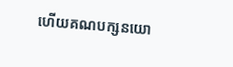ហើយគណបក្សនយោ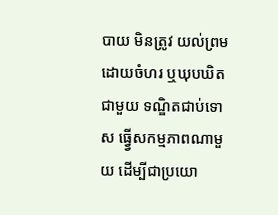បាយ មិនត្រូវ យល់ព្រមដោយចំហរ ឬឃុបឃិតជាមួយ ទណ្ឌិតជាប់ទោស ធ្វ្វើសកម្មភាពណាមួយ ដើម្បីជាប្រយោ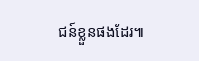ជន៍ខ្លួនផងដែរ៕